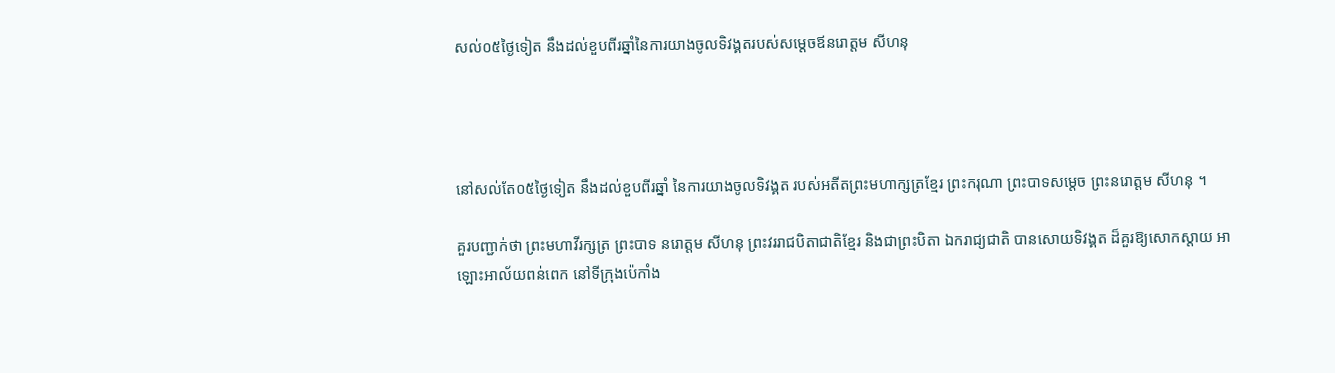សល់០៥ថ្ងៃទៀត នឹងដល់ខួបពីរឆ្នាំនៃការយាងចូលទិវង្គតរបស់សម្តេចឪនរោត្តម សីហនុ




នៅសល់តែ០៥ថ្ងៃទៀត នឹងដល់ខួបពីរឆ្នាំ នៃការយាងចូលទិវង្គត របស់អតីតព្រះមហាក្សត្រខ្មែរ ព្រះករុណា ព្រះបាទសម្តេច ព្រះនរោត្តម សីហនុ ។

គួរបញ្ជាក់ថា ព្រះមហាវីរក្សត្រ ព្រះបាទ នរោត្តម សីហនុ ព្រះវររាជបិតាជាតិខ្មែរ និងជាព្រះបិតា ឯករាជ្យជាតិ បានសោយទិវង្គត ដ៏គួរឱ្យសោកស្តាយ អាឡោះអាល័យពន់ពេក នៅទីក្រុងប៉េកាំង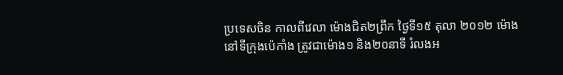ប្រទេសចិន កាលពីវេលា ម៉ោងជិត២ព្រឹក ថ្ងៃទី១៥ តុលា ២០១២ ម៉ោងនៅទីក្រុងប៉េកាំង ត្រូវជាម៉ោង១ និង២០នាទី រំលងអ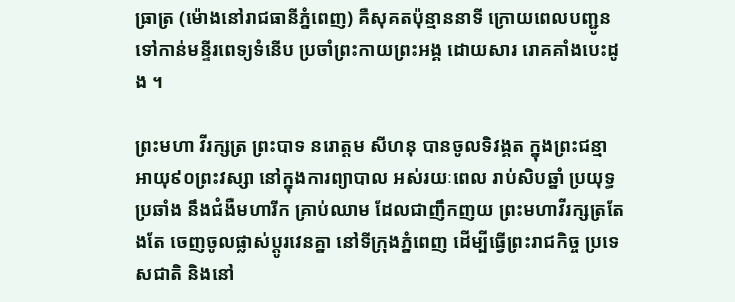ធ្រាត្រ (ម៉ោងនៅរាជធានីភ្នំពេញ) គឺសុគតប៉ុន្មាននាទី ក្រោយពេលបញ្ជូន ទៅកាន់មន្ទីរពេទ្យទំនើប ប្រចាំព្រះកាយព្រះអង្គ ដោយសារ រោគគាំងបេះដូង ។

ព្រះមហា វីរក្សត្រ ព្រះបាទ នរោត្តម សីហនុ បានចូលទិវង្គត ក្នុងព្រះជន្មាអាយុ៩០ព្រះវស្សា នៅក្នុងការព្យាបាល អស់រយៈពេល រាប់សិបឆ្នាំ ប្រយុទ្ធប្រឆាំង នឹងជំងឺមហារីក គ្រាប់ឈាម ដែលជាញឹកញយ ព្រះមហាវីរក្សត្រតែងតែ ចេញចូលផ្លាស់ប្តូរវេនគ្នា នៅទីក្រុងភ្នំពេញ ដើម្បីធ្វើព្រះរាជកិច្ច ប្រទេសជាតិ និងនៅ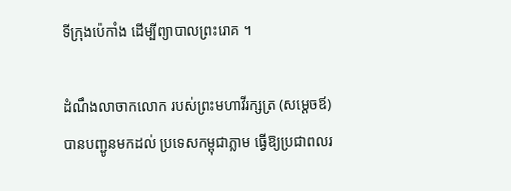ទីក្រុងប៉េកាំង ដើម្បីព្យាបាលព្រះរោគ ។

ដំណឹងលាចាកលោក របស់ព្រះមហាវីរក្សត្រ (សម្តេចឪ) បានបញ្ជូនមកដល់ ប្រទេសកម្ពុជាភ្លាម ធ្វើឱ្យប្រជាពលរ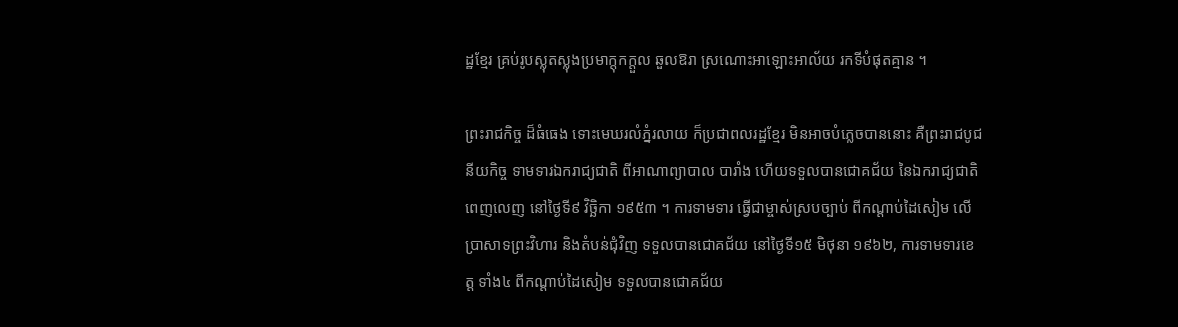ដ្ឋខ្មែរ គ្រប់រូបស្លុតស្លុងប្រមាក្តុកក្តួល ឆួលឱរា ស្រណោះអាឡោះអាល័យ រកទីបំផុតគ្មាន ។

ព្រះរាជកិច្ច ដ៏ធំធេង ទោះមេឃរលំភ្នំរលាយ ក៏ប្រជាពលរដ្ឋខ្មែរ មិនអាចបំភ្លេចបាននោះ គឺព្រះរាជបូជនីយកិច្ច ទាមទារឯករាជ្យជាតិ ពីអាណាព្យាបាល បារាំង ហើយទទួលបានជោគជ័យ នៃឯករាជ្យជាតិ ពេញលេញ នៅថ្ងៃទី៩ វិច្ឆិកា ១៩៥៣ ។ ការទាមទារ ធ្វើជាម្ចាស់ស្របច្បាប់ ពីកណ្តាប់ដៃសៀម លើប្រាសាទព្រះវិហារ និងតំបន់ជុំវិញ ទទួលបានជោគជ័យ នៅថ្ងៃទី១៥ មិថុនា ១៩៦២, ការទាមទារខេត្ត ទាំង៤ ពីកណ្តាប់ដៃសៀម ទទួលបានជោគជ័យ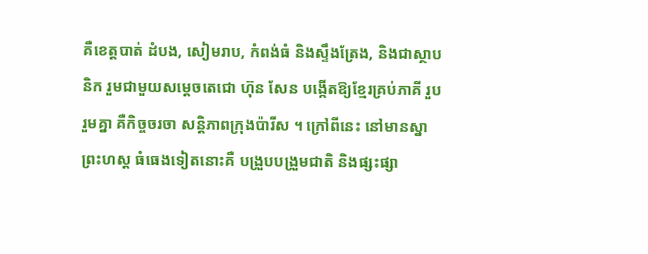គឺខេត្តបាត់ ដំបង, សៀមរាប, កំពង់ធំ និងស្ទឹងត្រែង, និងជាស្ថាបនិក រួមជាមួយសម្តេចតេជោ ហ៊ុន សែន បង្កើតឱ្យខ្មែរគ្រប់ភាគី រួបរួមគ្នា គឺកិច្ចចរចា សន្តិភាពក្រុងប៉ារីស ។ ក្រៅពីនេះ នៅមានស្នាព្រះហស្ត ធំធេងទៀតនោះគឺ បង្រួបបង្រួមជាតិ និងផ្សះផ្សា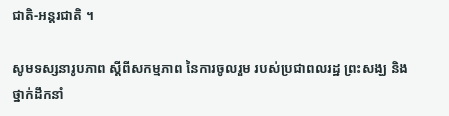ជាតិ-អន្តរជាតិ ។

សូមទស្សនារូបភាព ស្តីពីសកម្មភាព នៃការចូលរួម របស់ប្រជាពលរដ្ឋ ព្រះសង្ឃ និងថ្នាក់ដឹកនាំ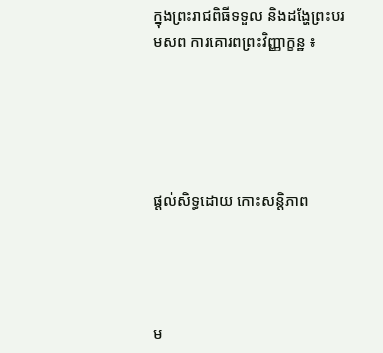ក្នុងព្រះរាជពិធីទទួល និងដង្ហែព្រះបរមសព ការគោរពព្រះវិញ្ញាក្ខន្ឋ ៖





ផ្តល់សិទ្ធដោយ កោះសន្តិភាព




ម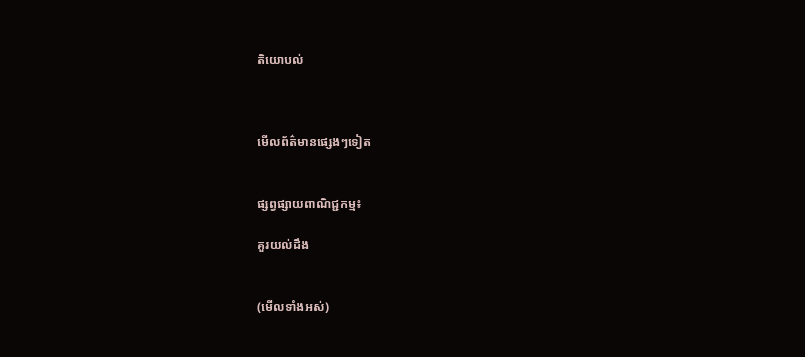តិយោបល់



មើលព័ត៌មានផ្សេងៗទៀត


ផ្សព្វផ្សាយពាណិជ្ជកម្ម៖

គួរយល់ដឹង


(មើលទាំងអស់)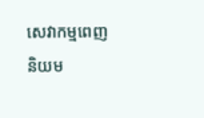សេវាកម្មពេញនិយម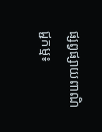ផ្សព្វផ្សាយពាណិជ្ជកម្ម៖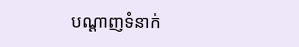បណ្តាញទំនាក់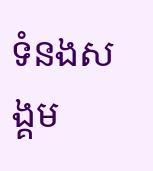ទំនងសង្គម